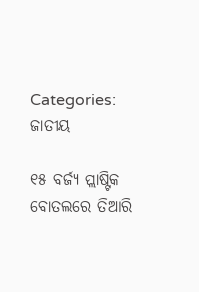Categories: ଜାତୀୟ

୧୫ ବର୍ଜ୍ୟ ପ୍ଲାଷ୍ଟିକ ବୋତଲରେ ତିଆରି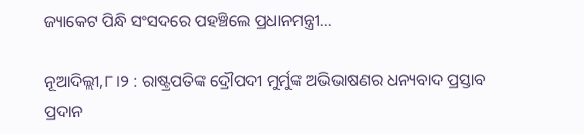ଜ୍ୟାକେଟ ପିନ୍ଧି ସଂସଦରେ ପହଞ୍ଚିଲେ ପ୍ରଧାନମନ୍ତ୍ରୀ…

ନୂଆଦିଲ୍ଲୀ,୮।୨ : ରାଷ୍ଟ୍ରପତିଙ୍କ ଦ୍ରୌପଦୀ ମୁର୍ମୁଙ୍କ ଅଭିଭାଷଣର ଧନ୍ୟବାଦ ପ୍ରସ୍ତାବ ପ୍ରଦାନ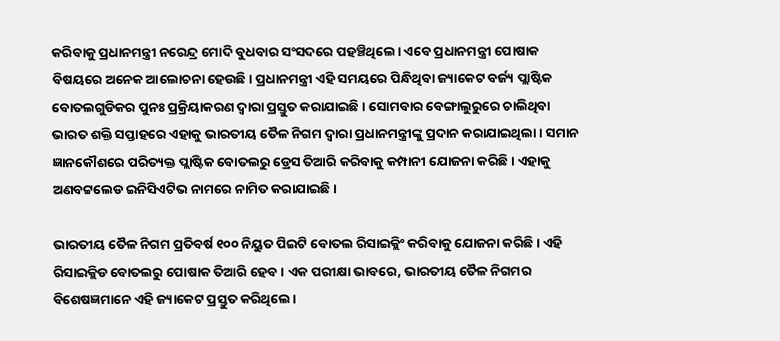କରିବାକୁ ପ୍ରଧାନମନ୍ତ୍ରୀ ନରେନ୍ଦ୍ର ମୋଦି ବୁଧବାର ସଂସଦରେ ପହଞ୍ଚିଥିଲେ। ଏବେ ପ୍ରଧାନମନ୍ତ୍ରୀ ପୋଷାକ ବିଷୟରେ ଅନେକ ଆଲୋଚନା ହେଉଛି। ପ୍ରଧାନମନ୍ତ୍ରୀ ଏହି ସମୟରେ ପିନ୍ଧିଥିବା ଜ୍ୟାକେଟ ବର୍ଜ୍ୟ ପ୍ଲାଷ୍ଟିକ ବୋତଲଗୁଡିକର ପୁନଃ ପ୍ରକ୍ରିୟାକରଣ ଦ୍ୱାରା ପ୍ରସ୍ତୁତ କରାଯାଇଛି । ସୋମବାର ବେଙ୍ଗାଲୁରୁରେ ଚାଲିଥିବା ଭାରତ ଶକ୍ତି ସପ୍ତାହରେ ଏହାକୁ ଭାରତୀୟ ତୈଳ ନିଗମ ଦ୍ୱାରା ପ୍ରଧାନମନ୍ତ୍ରୀଙ୍କୁ ପ୍ରଦାନ କରାଯାଇଥିଲା। ସମାନ ଜ୍ଞାନକୌଶରେ ପରିତ୍ୟକ୍ତ ପ୍ଲାଷ୍ଟିକ ବୋତଲରୁ ଡ୍ରେସ ତିଆରି କରିବାକୁ କମ୍ପାନୀ ଯୋଜନା କରିଛି। ଏହାକୁ ଅଣବଟ୍ଟଲେଡ ଇନିସିଏଟିଭ ନାମରେ ନାମିତ କରାଯାଇଛି।

ଭାରତୀୟ ତୈଳ ନିଗମ ପ୍ରତିବର୍ଷ ୧୦୦ ନିୟୁତ ପିଇଟି ବୋତଲ ରିସାଇକ୍ଲିଂ କରିବାକୁ ଯୋଜନା କରିଛି। ଏହି ରିସାଇକ୍ଲିଡ ବୋତଲରୁ ପୋଷାକ ତିଆରି ହେବ। ଏକ ପରୀକ୍ଷା ଭାବରେ, ଭାରତୀୟ ତୈଳ ନିଗମର ବିଶେଷଜ୍ଞମାନେ ଏହି ଜ୍ୟାକେଟ ପ୍ରସ୍ତୁତ କରିଥିଲେ।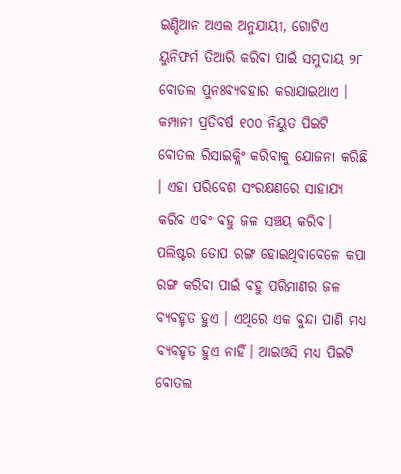ଇଣ୍ଡିଆନ ଅଏଲ ଅନୁଯାୟୀ, ଗୋଟିଏ ୟୁନିଫର୍ମ ତିଆରି କରିବା ପାଇଁ ସମୁଦାୟ ୨୮ ବୋତଲ ପୁନଃବ୍ୟବହାର କରାଯାଇଥାଏ । କମ୍ପାନୀ ପ୍ରତିବର୍ଷ ୧୦୦ ନିୟୁତ ପିଇଟି ବୋତଲ ରିସାଇକ୍ଲିଂ କରିବାକୁ ଯୋଜନା କରିଛି । ଏହା ପରିବେଶ ସଂରକ୍ଷଣରେ ସାହାଯ୍ୟ କରିବ ଏବଂ ବହୁ ଜଳ ସଞ୍ଚୟ କରିବ। ପଲିଷ୍ଟର ଡୋପ ରଙ୍ଗ ହୋଇଥିବାବେଳେ କପା ରଙ୍ଗ କରିବା ପାଇଁ ବହୁ ପରିମାଣର ଜଳ ବ୍ୟବହୃତ ହୁଏ । ଏଥିରେ ଏକ ବୁନ୍ଦା ପାଣି ମଧ୍ୟ ବ୍ୟବହୃତ ହୁଏ ନାହିଁ। ଆଇଓସି ମଧ୍ୟ ପିଇଟି ବୋତଲ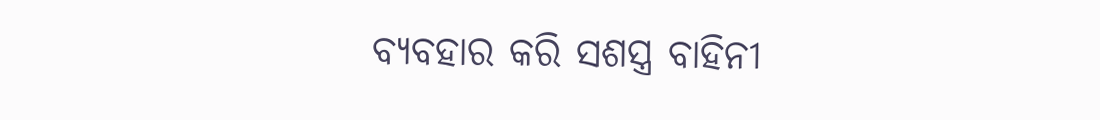ବ୍ୟବହାର କରି ସଶସ୍ତ୍ର ବାହିନୀ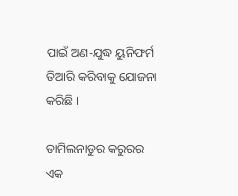ପାଇଁ ଅଣ-ଯୁଦ୍ଧ ୟୁନିଫର୍ମ ତିଆରି କରିବାକୁ ଯୋଜନା କରିଛି ।

ତାମିଲନାଡୁର କରୁରର ଏକ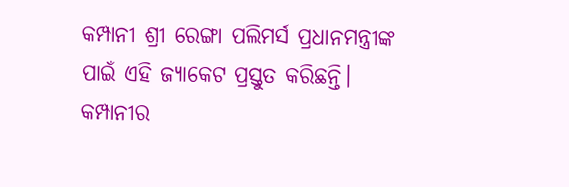କମ୍ପାନୀ ଶ୍ରୀ ରେଙ୍ଗା ପଲିମର୍ସ ପ୍ରଧାନମନ୍ତ୍ରୀଙ୍କ ପାଇଁ ଏହି ଜ୍ୟାକେଟ ପ୍ରସ୍ତୁତ କରିଛନ୍ତି। କମ୍ପାନୀର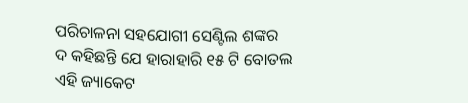ପରିଚାଳନା ସହଯୋଗୀ ସେଣ୍ଟିଲ ଶଙ୍କର ଦ କହିଛନ୍ତି ଯେ ହାରାହାରି ୧୫ ଟି ବୋତଲ ଏହି ଜ୍ୟାକେଟ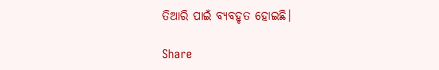ତିଆରି ପାଇଁ ବ୍ୟବହୃତ ହୋଇଛି।

Share